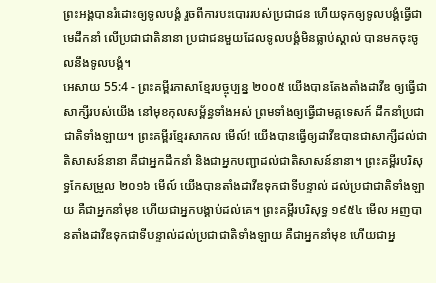ព្រះអង្គបានរំដោះឲ្យទូលបង្គំ រួចពីការបះបោររបស់ប្រជាជន ហើយទុកឲ្យទូលបង្គំធ្វើជាមេដឹកនាំ លើប្រជាជាតិនានា ប្រជាជនមួយដែលទូលបង្គំមិនធ្លាប់ស្គាល់ បានមកចុះចូលនឹងទូលបង្គំ។
អេសាយ 55:4 - ព្រះគម្ពីរភាសាខ្មែរបច្ចុប្បន្ន ២០០៥ យើងបានតែងតាំងដាវីឌ ឲ្យធ្វើជាសាក្សីរបស់យើង នៅមុខកុលសម្ព័ន្ធទាំងអស់ ព្រមទាំងឲ្យធ្វើជាមគ្គទេសក៍ ដឹកនាំប្រជាជាតិទាំងឡាយ។ ព្រះគម្ពីរខ្មែរសាកល មើល៍! យើងបានធ្វើឲ្យដាវីឌបានជាសាក្សីដល់ជាតិសាសន៍នានា គឺជាអ្នកដឹកនាំ និងជាអ្នកបញ្ជាដល់ជាតិសាសន៍នានា។ ព្រះគម្ពីរបរិសុទ្ធកែសម្រួល ២០១៦ មើល៍ យើងបានតាំងដាវីឌទុកជាទីបន្ទាល់ ដល់ប្រជាជាតិទាំងឡាយ គឺជាអ្នកនាំមុខ ហើយជាអ្នកបង្គាប់ដល់គេ។ ព្រះគម្ពីរបរិសុទ្ធ ១៩៥៤ មើល អញបានតាំងដាវីឌទុកជាទីបន្ទាល់ដល់ប្រជាជាតិទាំងឡាយ គឺជាអ្នកនាំមុខ ហើយជាអ្ន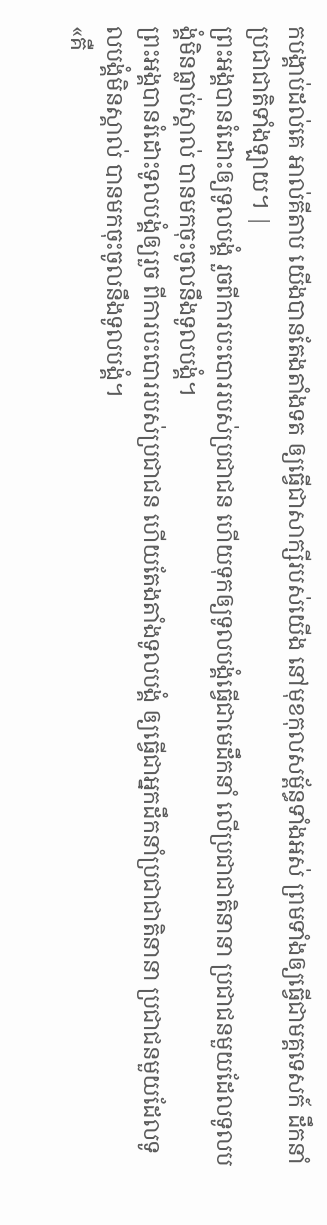កបង្គាប់ដល់គេ អាល់គីតាប យើងបានតែងតាំងទត ឲ្យធ្វើជាសាក្សីរបស់យើង នៅមុខកុលសម្ព័ន្ធទាំងអស់ ព្រមទាំងឲ្យធ្វើជាមគ្គទេសក៍ ដឹកនាំប្រជាជាតិទាំងឡាយ។ |
ព្រះអង្គបានរំដោះឲ្យទូលបង្គំ រួចពីការបះបោររបស់ប្រជាជន ហើយទុកឲ្យទូលបង្គំធ្វើជាមេដឹកនាំ លើប្រជាជាតិនានា ប្រជាជនមួយដែលទូលបង្គំមិនធ្លាប់ស្គាល់ បានមកចុះចូលនឹងទូលបង្គំ។
ព្រះអង្គបានរំដោះទូលបង្គំឲ្យរួច ពីការបះបោររបស់ប្រជាជន ហើយតែងតាំងទូលបង្គំ ឲ្យធ្វើជាអ្នកដឹកនាំប្រជាជាតិនានា ប្រជាជនមួយដែលទូលបង្គំមិនស្គាល់ បានមកចុះចូលនឹងទូលបង្គំ។
«គឺ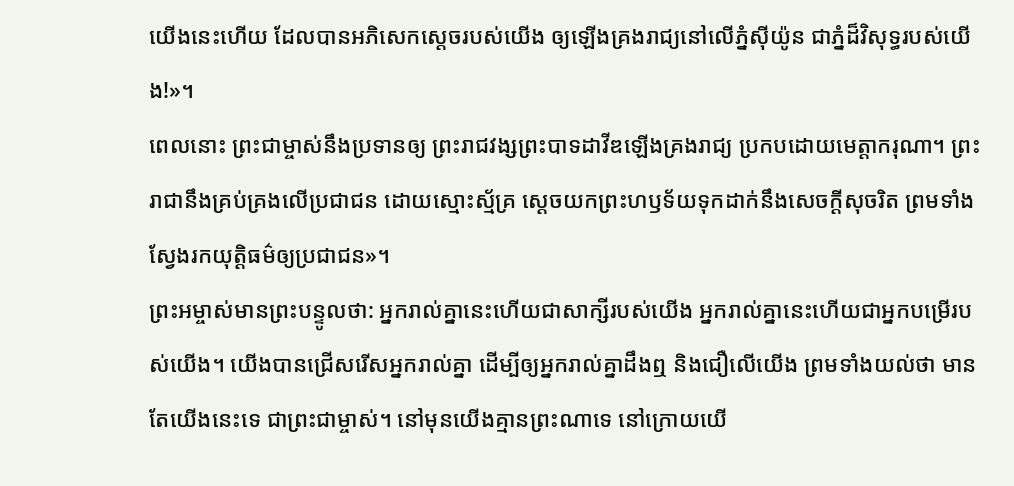យើងនេះហើយ ដែលបានអភិសេកស្ដេចរបស់យើង ឲ្យឡើងគ្រងរាជ្យនៅលើភ្នំស៊ីយ៉ូន ជាភ្នំដ៏វិសុទ្ធរបស់យើង!»។
ពេលនោះ ព្រះជាម្ចាស់នឹងប្រទានឲ្យ ព្រះរាជវង្សព្រះបាទដាវីឌឡើងគ្រងរាជ្យ ប្រកបដោយមេត្តាករុណា។ ព្រះរាជានឹងគ្រប់គ្រងលើប្រជាជន ដោយស្មោះស្ម័គ្រ ស្ដេចយកព្រះហឫទ័យទុកដាក់នឹងសេចក្ដីសុចរិត ព្រមទាំងស្វែងរកយុត្តិធម៌ឲ្យប្រជាជន»។
ព្រះអម្ចាស់មានព្រះបន្ទូលថា: អ្នករាល់គ្នានេះហើយជាសាក្សីរបស់យើង អ្នករាល់គ្នានេះហើយជាអ្នកបម្រើរបស់យើង។ យើងបានជ្រើសរើសអ្នករាល់គ្នា ដើម្បីឲ្យអ្នករាល់គ្នាដឹងឮ និងជឿលើយើង ព្រមទាំងយល់ថា មានតែយើងនេះទេ ជាព្រះជាម្ចាស់។ នៅមុនយើងគ្មានព្រះណាទេ នៅក្រោយយើ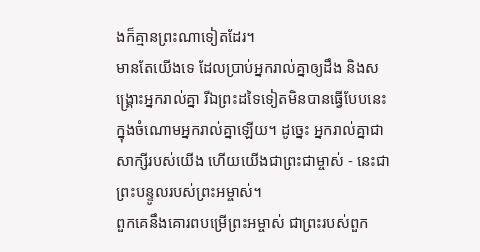ងក៏គ្មានព្រះណាទៀតដែរ។
មានតែយើងទេ ដែលប្រាប់អ្នករាល់គ្នាឲ្យដឹង និងសង្គ្រោះអ្នករាល់គ្នា រីឯព្រះដទៃទៀតមិនបានធ្វើបែបនេះ ក្នុងចំណោមអ្នករាល់គ្នាឡើយ។ ដូច្នេះ អ្នករាល់គ្នាជាសាក្សីរបស់យើង ហើយយើងជាព្រះជាម្ចាស់ - នេះជាព្រះបន្ទូលរបស់ព្រះអម្ចាស់។
ពួកគេនឹងគោរពបម្រើព្រះអម្ចាស់ ជាព្រះរបស់ពួក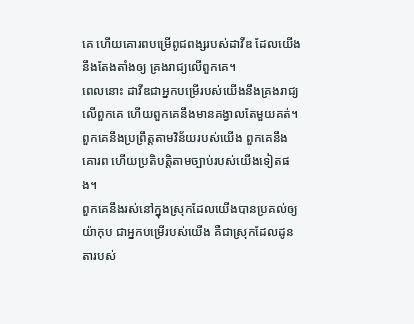គេ ហើយគោរពបម្រើពូជពង្សរបស់ដាវីឌ ដែលយើងនឹងតែងតាំងឲ្យ គ្រងរាជ្យលើពួកគេ។
ពេលនោះ ដាវីឌជាអ្នកបម្រើរបស់យើងនឹងគ្រងរាជ្យលើពួកគេ ហើយពួកគេនឹងមានគង្វាលតែមួយគត់។ ពួកគេនឹងប្រព្រឹត្តតាមវិន័យរបស់យើង ពួកគេនឹងគោរព ហើយប្រតិបត្តិតាមច្បាប់របស់យើងទៀតផង។
ពួកគេនឹងរស់នៅក្នុងស្រុកដែលយើងបានប្រគល់ឲ្យយ៉ាកុប ជាអ្នកបម្រើរបស់យើង គឺជាស្រុកដែលដូនតារបស់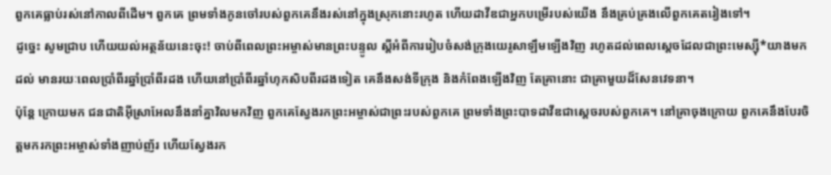ពួកគេធ្លាប់រស់នៅកាលពីដើម។ ពួកគេ ព្រមទាំងកូនចៅរបស់ពួកគេនឹងរស់នៅក្នុងស្រុកនោះរហូត ហើយដាវីឌជាអ្នកបម្រើរបស់យើង នឹងគ្រប់គ្រងលើពួកគេតរៀងទៅ។
ដូច្នេះ សូមជ្រាប ហើយយល់អត្ថន័យនេះចុះ! ចាប់ពីពេលព្រះអម្ចាស់មានព្រះបន្ទូល ស្ដីអំពីការរៀបចំសង់ក្រុងយេរូសាឡឹមឡើងវិញ រហូតដល់ពេលស្ដេចដែលជាព្រះមេស្ស៊ី*យាងមកដល់ មានរយៈពេលប្រាំពីរឆ្នាំប្រាំពីរដង ហើយនៅប្រាំពីរឆ្នាំហុកសិបពីរដងទៀត គេនឹងសង់ទីក្រុង និងកំពែងឡើងវិញ តែគ្រានោះ ជាគ្រាមួយដ៏សែនវេទនា។
ប៉ុន្តែ ក្រោយមក ជនជាតិអ៊ីស្រាអែលនឹងនាំគ្នាវិលមកវិញ ពួកគេស្វែងរកព្រះអម្ចាស់ជាព្រះរបស់ពួកគេ ព្រមទាំងព្រះបាទដាវីឌជាស្ដេចរបស់ពួកគេ។ នៅគ្រាចុងក្រោយ ពួកគេនឹងបែរចិត្តមករកព្រះអម្ចាស់ទាំងញាប់ញ័រ ហើយស្វែងរក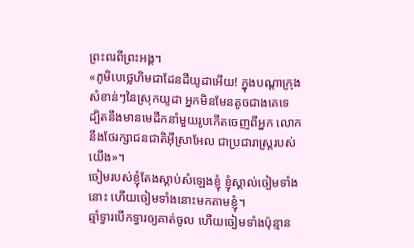ព្រះពរពីព្រះអង្គ។
«ភូមិបេថ្លេហិមជាដែនដីយូដាអើយ! ក្នុងបណ្ដាក្រុងសំខាន់ៗនៃស្រុកយូដា អ្នកមិនមែនតូចជាងគេទេ ដ្បិតនឹងមានមេដឹកនាំមួយរូបកើតចេញពីអ្នក លោកនឹងថែរក្សាជនជាតិអ៊ីស្រាអែល ជាប្រជារាស្ត្ររបស់យើង»។
ចៀមរបស់ខ្ញុំតែងស្ដាប់សំឡេងខ្ញុំ ខ្ញុំស្គាល់ចៀមទាំងនោះ ហើយចៀមទាំងនោះមកតាមខ្ញុំ។
ឆ្មាំទ្វារបើកទ្វារឲ្យគាត់ចូល ហើយចៀមទាំងប៉ុន្មាន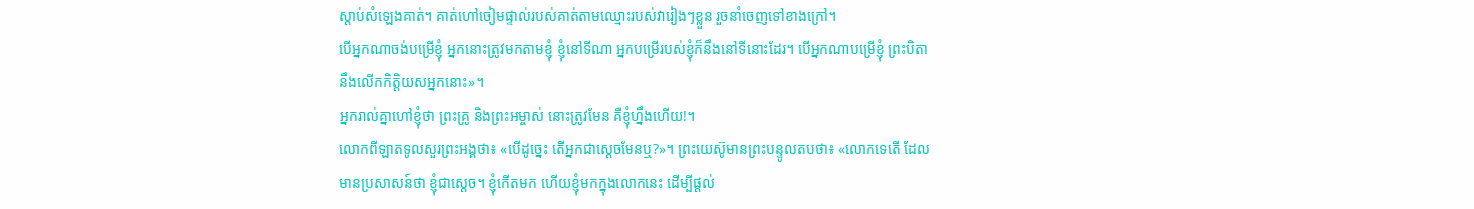ស្ដាប់សំឡេងគាត់។ គាត់ហៅចៀមផ្ទាល់របស់គាត់តាមឈ្មោះរបស់វារៀងៗខ្លួន រួចនាំចេញទៅខាងក្រៅ។
បើអ្នកណាចង់បម្រើខ្ញុំ អ្នកនោះត្រូវមកតាមខ្ញុំ ខ្ញុំនៅទីណា អ្នកបម្រើរបស់ខ្ញុំក៏នឹងនៅទីនោះដែរ។ បើអ្នកណាបម្រើខ្ញុំ ព្រះបិតានឹងលើកកិត្តិយសអ្នកនោះ»។
អ្នករាល់គ្នាហៅខ្ញុំថា ព្រះគ្រូ និងព្រះអម្ចាស់ នោះត្រូវមែន គឺខ្ញុំហ្នឹងហើយ!។
លោកពីឡាតទូលសួរព្រះអង្គថា៖ «បើដូច្នេះ តើអ្នកជាស្ដេចមែនឬ?»។ ព្រះយេស៊ូមានព្រះបន្ទូលតបថា៖ «លោកទេតើ ដែលមានប្រសាសន៍ថា ខ្ញុំជាស្ដេច។ ខ្ញុំកើតមក ហើយខ្ញុំមកក្នុងលោកនេះ ដើម្បីផ្ដល់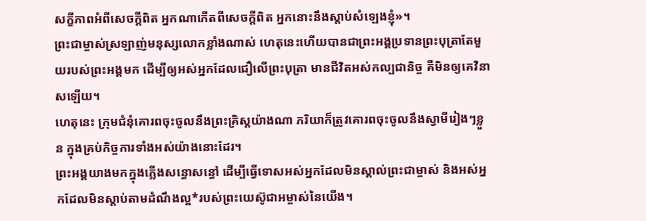សក្ខីភាពអំពីសេចក្ដីពិត អ្នកណាកើតពីសេចក្ដីពិត អ្នកនោះនឹងស្ដាប់សំឡេងខ្ញុំ»។
ព្រះជាម្ចាស់ស្រឡាញ់មនុស្សលោកខ្លាំងណាស់ ហេតុនេះហើយបានជាព្រះអង្គប្រទានព្រះបុត្រាតែមួយរបស់ព្រះអង្គមក ដើម្បីឲ្យអស់អ្នកដែលជឿលើព្រះបុត្រា មានជីវិតអស់កល្បជានិច្ច គឺមិនឲ្យគេវិនាសឡើយ។
ហេតុនេះ ក្រុមជំនុំគោរពចុះចូលនឹងព្រះគ្រិស្តយ៉ាងណា ភរិយាក៏ត្រូវគោរពចុះចូលនឹងស្វាមីរៀងៗខ្លួន ក្នុងគ្រប់កិច្ចការទាំងអស់យ៉ាងនោះដែរ។
ព្រះអង្គយាងមកក្នុងភ្លើងសន្ធោសន្ធៅ ដើម្បីធ្វើទោសអស់អ្នកដែលមិនស្គាល់ព្រះជាម្ចាស់ និងអស់អ្នកដែលមិនស្ដាប់តាមដំណឹងល្អ*របស់ព្រះយេស៊ូជាអម្ចាស់នៃយើង។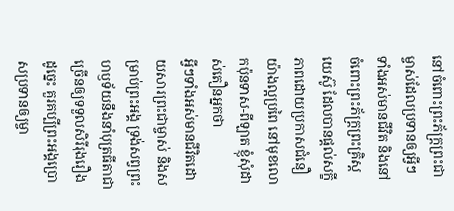នៅចំពោះព្រះភ័ក្ត្រព្រះជាម្ចាស់ដែលប្រទានឲ្យអ្វីៗទាំងអស់មានជីវិត និងនៅចំពោះព្រះភ័ក្ត្រព្រះគ្រិស្តយេស៊ូ ដែលបានផ្ដល់សក្ខីភាពដោយប្រកាសជំនឿយ៉ាងល្អប្រពៃ នៅមុខលោកប៉ុនទាស-ពីឡាត ខ្ញុំសុំដាស់តឿនអ្នកថា
អ្វីៗទាំងអស់មានជីវិតដោយសារព្រះជាម្ចាស់ និងសម្រាប់ព្រះអង្គ ទ្រង់សព្វព្រះហឫទ័យនឹងនាំបុត្រធីតាជាច្រើនឲ្យទទួលសិរីរុងរឿង ដូច្នេះ គួរគប្បីព្រះអង្គប្រោសប្រទានឲ្យម្ចា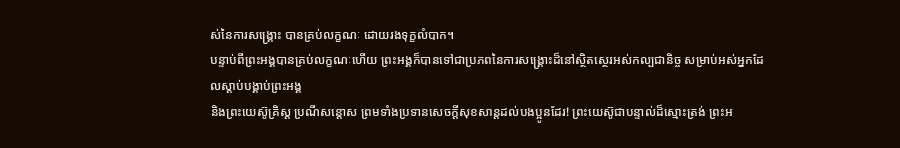ស់នៃការសង្គ្រោះ បានគ្រប់លក្ខណៈ ដោយរងទុក្ខលំបាក។
បន្ទាប់ពីព្រះអង្គបានគ្រប់លក្ខណៈហើយ ព្រះអង្គក៏បានទៅជាប្រភពនៃការសង្គ្រោះដ៏នៅស្ថិតស្ថេរអស់កល្បជានិច្ច សម្រាប់អស់អ្នកដែលស្ដាប់បង្គាប់ព្រះអង្គ
និងព្រះយេស៊ូគ្រិស្ត ប្រណីសន្ដោស ព្រមទាំងប្រទានសេចក្ដីសុខសាន្តដល់បងប្អូនដែរ! ព្រះយេស៊ូជាបន្ទាល់ដ៏ស្មោះត្រង់ ព្រះអ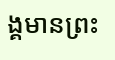ង្គមានព្រះ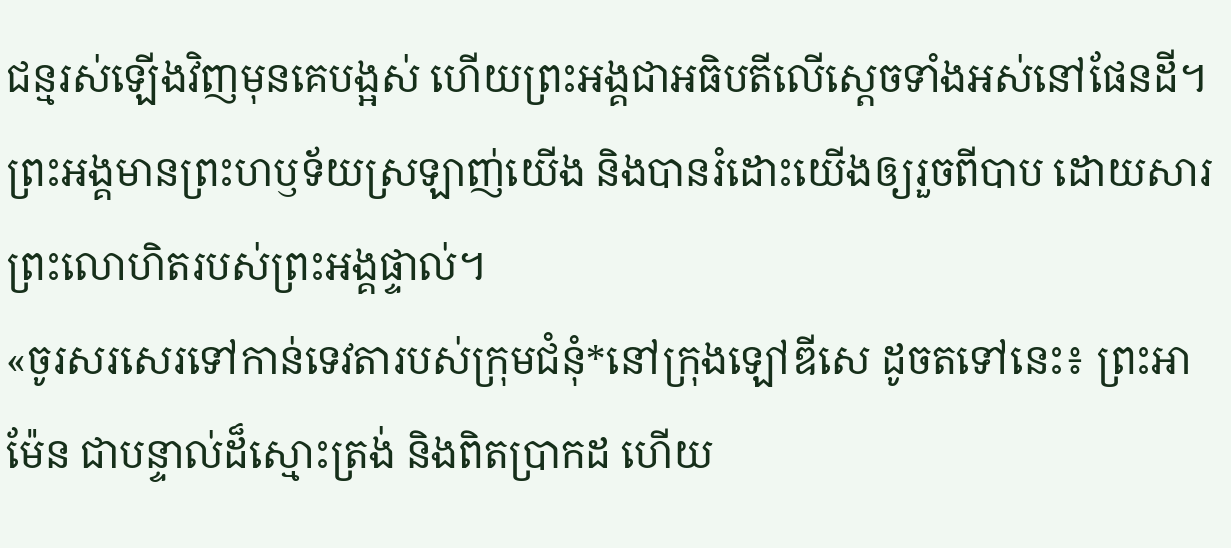ជន្មរស់ឡើងវិញមុនគេបង្អស់ ហើយព្រះអង្គជាអធិបតីលើស្ដេចទាំងអស់នៅផែនដី។ ព្រះអង្គមានព្រះហឫទ័យស្រឡាញ់យើង និងបានរំដោះយើងឲ្យរួចពីបាប ដោយសារព្រះលោហិតរបស់ព្រះអង្គផ្ទាល់។
«ចូរសរសេរទៅកាន់ទេវតារបស់ក្រុមជំនុំ*នៅក្រុងឡៅឌីសេ ដូចតទៅនេះ៖ ព្រះអាម៉ែន ជាបន្ទាល់ដ៏ស្មោះត្រង់ និងពិតប្រាកដ ហើយ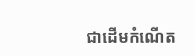ជាដើមកំណើត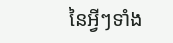នៃអ្វីៗទាំង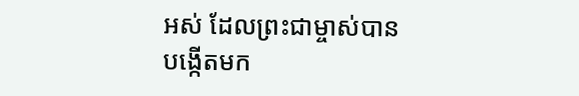អស់ ដែលព្រះជាម្ចាស់បានបង្កើតមក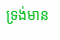ទ្រង់មាន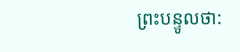ព្រះបន្ទូលថា: